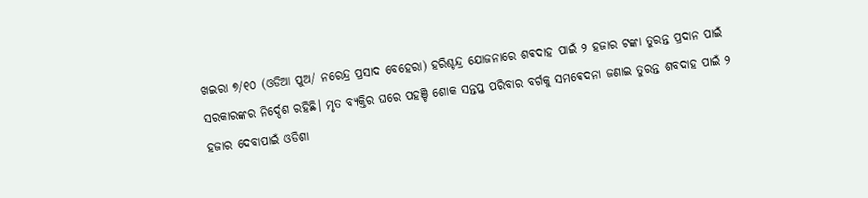ଖଇରା ୭/୧୦ (ଓଡିଆ ପୁଅ/ ନରେନ୍ଦ୍ର ପ୍ରସାଦ ବେହେରା) ହରିଶ୍ଚନ୍ଦ୍ର ଯୋଜନାରେ ଶଵଦାହ ପାଇଁ ୨ ହଜାର ଟଙ୍କା ତୁରନ୍ତ ପ୍ରଦାନ ପାଇଁ ସରକାରଙ୍କର ନିର୍ଦ୍ଦେଶ ରହିଛି। ମୃତ ବ୍ୟକ୍ତିର ଘରେ ପହଞ୍ଚି ଶୋକ ସନ୍ତପ୍ତ ପରିବାର ବର୍ଗକୁ ସମଵେଦନା ଜଣାଇ ତୁରନ୍ତ ଶବଦାହ ପାଇଁ ୨ ହଜାର ଦେବାପାଇଁ ଓଡିଶା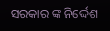ସରକାର ଙ୍କ ନିର୍ଦ୍ଦେଶ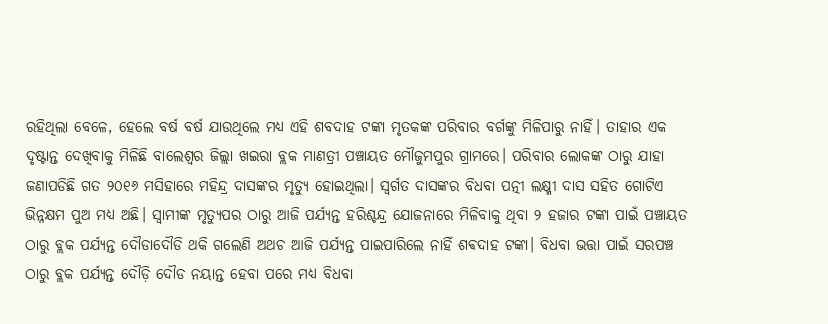ରହିଥିଲା ବେଳେ, ହେଲେ ବର୍ଷ ବର୍ଷ ଯାଉଥିଲେ ମଧ୍ୟ ଏହି ଶବଦାହ ଟଙ୍କା ମୃତକଙ୍କ ପରିବାର ବର୍ଗଙ୍କୁ ମିଳିପାରୁ ନାହିଁ। ତାହାର ଏକ ଦୃଷ୍ଟାନ୍ତ ଦେଖିବାକୁ ମିଳିଛି ବାଲେଶ୍ବର ଜିଲ୍ଲା ଖଇରା ବ୍ଲକ ମାଣତ୍ରୀ ପଞ୍ଚାୟତ ମୌଜୁମପୁର ଗ୍ରାମରେ। ପରିବାର ଲୋକଙ୍କ ଠାରୁ ଯାହା ଜଣାପଡିଛି ଗତ ୨୦୧୬ ମସିହାରେ ମହିନ୍ଦ୍ର ଦାସଙ୍କର ମୃତ୍ୟୁ ହୋଇଥିଲା। ସ୍ବର୍ଗତ ଦାସଙ୍କର ବିଧବା ପତ୍ନୀ ଲକ୍ଷ୍ମୀ ଦାସ ସହିତ ଗୋଟିଏ ଭିନ୍ନକ୍ଷମ ପୁଅ ମଧ୍ୟ ଅଛି। ସ୍ଵାମୀଙ୍କ ମୃତ୍ୟୁପର ଠାରୁ ଆଜି ପର୍ଯ୍ୟନ୍ତ ହରିଶ୍ଚନ୍ଦ୍ର ଯୋଜନାରେ ମିଳିବାକୁ ଥିବା ୨ ହଜାର ଟଙ୍କା ପାଇଁ ପଞ୍ଚାୟତ ଠାରୁ ବ୍ଲକ ପର୍ଯ୍ୟନ୍ତ ଦୌଡାଦୌଡି ଥକି ଗଲେଣି ଅଥଚ ଆଜି ପର୍ଯ୍ୟନ୍ତ ପାଇପାରିଲେ ନାହିଁ ଶଵଦାହ ଟଙ୍କା। ବିଧବା ଭତ୍ତା ପାଇଁ ସରପଞ୍ଚ ଠାରୁ ବ୍ଲକ ପର୍ଯ୍ଯନ୍ତ ଦୌଡ଼ି ଦୌଡ ନୟାନ୍ତ ହେବା ପରେ ମଧ୍ୟ ବିଧବା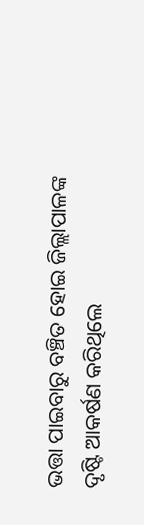ଭତ୍ତା ପାଇବାରୁ ବଞ୍ଚିତ ହୋଇ ଜିଲ୍ଲାପାଳଙ୍କ ଦୃଷ୍ଟି ଆକର୍ଷଣ କରିଥିଲେ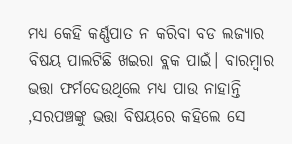ମଧ୍ୟ କେହି କର୍ଣ୍ଣପାତ ନ କରିବା ବଡ ଲଜ୍ୟାର ବିଷୟ ପାଲଟିଛି ଖଇରା ବ୍ଲକ ପାଇଁ। ବାରମ୍ବାର ଭତ୍ତା ଫର୍ମଦେଉଥିଲେ ମଧ୍ୟ ପାଉ ନାହାନ୍ତି ,ସରପଞ୍ଚଙ୍କୁ ଭତ୍ତା ବିଷୟରେ କହିଲେ ସେ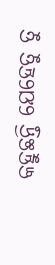କହୁଛନ୍ତି ଯେହେତୁ ତୁ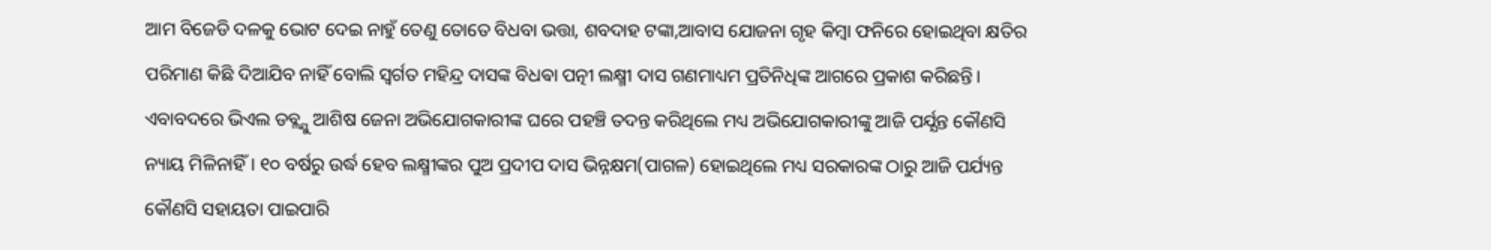ଆମ ବିଜେଡି ଦଳକୁ ଭୋଟ ଦେଇ ନାହୁଁ ତେଣୁ ତୋତେ ବିଧବା ଭତ୍ତା, ଶବଦାହ ଟଙ୍କା,ଆବାସ ଯୋଜନା ଗୃହ କିମ୍ବା ଫନିରେ ହୋଇଥିବା କ୍ଷତିର ପରିମାଣ କିଛି ଦିଆଯିବ ନାହିଁ ବୋଲି ସ୍ବର୍ଗତ ମହିନ୍ଦ୍ର ଦାସଙ୍କ ବିଧଵା ପତ୍ନୀ ଲକ୍ଷ୍ମୀ ଦାସ ଗଣମାଧ୍ୟମ ପ୍ରତିନିଧିଙ୍କ ଆଗରେ ପ୍ରକାଶ କରିଛନ୍ତି। ଏବାବଦରେ ଭିଏଲ ଡବ୍ଲ୍ଯୁ ଆଶିଷ ଜେନା ଅଭିଯୋଗକାରୀଙ୍କ ଘରେ ପହଞ୍ଚି ତଦନ୍ତ କରିଥିଲେ ମଧ୍ୟ ଅଭିଯୋଗକାରୀଙ୍କୁ ଆଜି ପର୍ଯ୍ଯନ୍ତ କୌଣସି ନ୍ୟାୟ ମିଳିନାହିଁ। ୧୦ ବର୍ଷରୁ ଉର୍ଦ୍ଧ ହେବ ଲକ୍ଷ୍ମୀଙ୍କର ପୁଅ ପ୍ରଦୀପ ଦାସ ଭିନ୍ନକ୍ଷମ(ପାଗଳ) ହୋଇଥିଲେ ମଧ୍ୟ ସରକାରଙ୍କ ଠାରୁ ଆଜି ପର୍ଯ୍ୟନ୍ତ କୌଣସି ସହାୟତା ପାଇପାରି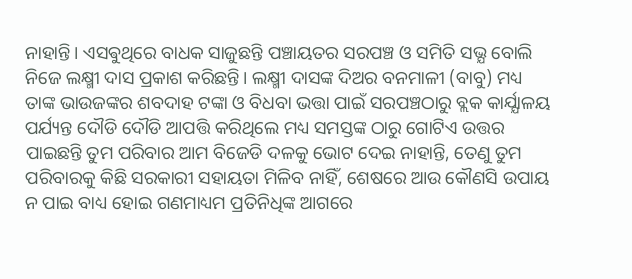ନାହାନ୍ତି। ଏସଵୁଥିରେ ବାଧକ ସାଜୁଛନ୍ତି ପଞ୍ଚାୟତର ସରପଞ୍ଚ ଓ ସମିତି ସଭ୍ଯ ବୋଲି ନିଜେ ଲକ୍ଷ୍ମୀ ଦାସ ପ୍ରକାଶ କରିଛନ୍ତି। ଲକ୍ଷ୍ମୀ ଦାସଙ୍କ ଦିଅର ବନମାଳୀ (ବାବୁ) ମଧ୍ୟ ତାଙ୍କ ଭାଉଜଙ୍କର ଶବଦାହ ଟଙ୍କା ଓ ବିଧବା ଭତ୍ତା ପାଇଁ ସରପଞ୍ଚଠାରୁ ବ୍ଲକ କାର୍ଯ୍ଯାଳୟ ପର୍ଯ୍ୟନ୍ତ ଦୌଡି ଦୌଡି ଆପତ୍ତି କରିଥିଲେ ମଧ୍ୟ ସମସ୍ତଙ୍କ ଠାରୁ ଗୋଟିଏ ଉତ୍ତର ପାଇଛନ୍ତି ତୁମ ପରିବାର ଆମ ବିଜେଡି ଦଳକୁ ଭୋଟ ଦେଇ ନାହାନ୍ତି, ତେଣୁ ତୁମ ପରିବାରକୁ କିଛି ସରକାରୀ ସହାୟତା ମିଳିବ ନାହିଁ, ଶେଷରେ ଆଉ କୌଣସି ଉପାୟ ନ ପାଇ ବାଧ୍ୟ ହୋଇ ଗଣମାଧ୍ୟମ ପ୍ରତିନିଧିଙ୍କ ଆଗରେ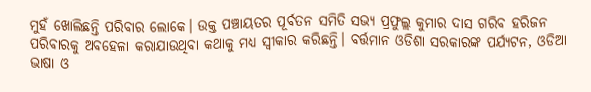ମୁହଁ ଖୋଲିଛନ୍ତି ପରିବାର ଲୋକେ। ଉକ୍ତ ପଞ୍ଚାୟତର ପୂର୍ବତନ ସମିତି ସଭ୍ଯ ପ୍ରଫୁଲ୍ଲ କୁମାର ଦାସ ଗରିବ ହରିଜନ ପରିବାରକୁ ଅବହେଳା କରାଯାଉଥିବା କଥାକୁ ମଧ୍ୟ ସ୍ଵୀକାର କରିଛନ୍ତି। ବର୍ତ୍ତମାନ ଓଡିଶା ସରକାରଙ୍କ ପର୍ଯ୍ୟଟନ, ଓଡିଆ ଭାଷା ଓ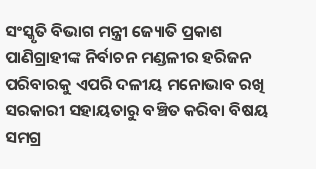ସଂସ୍କୃତି ବିଭାଗ ମନ୍ତ୍ରୀ ଜ୍ୟୋତି ପ୍ରକାଶ ପାଣିଗ୍ରାହୀଙ୍କ ନିର୍ବାଚନ ମଣ୍ଡଳୀର ହରିଜନ ପରିବାରକୁ ଏପରି ଦଳୀୟ ମନୋଭାବ ରଖି ସରକାରୀ ସହାୟତାରୁ ବଞ୍ଚିତ କରିବା ବିଷୟ ସମଗ୍ର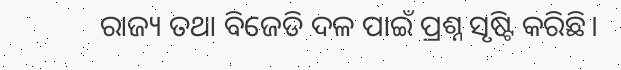ରାଜ୍ୟ ତଥା ବିଜେଡି ଦଳ ପାଇଁ ପ୍ରଶ୍ନ ସୃଷ୍ଟି କରିଛି।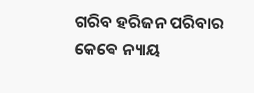ଗରିବ ହରିଜନ ପରିବାର କେଵେ ନ୍ୟାୟ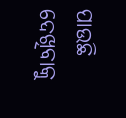ପାଉଛି ଦେଖିବାକୁ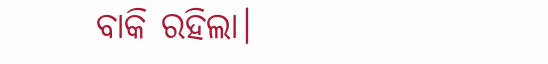ବାକି ରହିଲା।